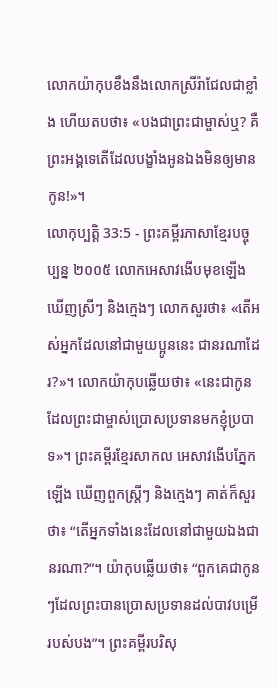លោកយ៉ាកុបខឹងនឹងលោកស្រីរ៉ាជែលជាខ្លាំង ហើយតបថា៖ «បងជាព្រះជាម្ចាស់ឬ? គឺព្រះអង្គទេតើដែលបង្ខាំងអូនឯងមិនឲ្យមានកូន!»។
លោកុប្បត្តិ 33:5 - ព្រះគម្ពីរភាសាខ្មែរបច្ចុប្បន្ន ២០០៥ លោកអេសាវងើបមុខឡើង ឃើញស្រីៗ និងក្មេងៗ លោកសួរថា៖ «តើអស់អ្នកដែលនៅជាមួយប្អូននេះ ជានរណាដែរ?»។ លោកយ៉ាកុបឆ្លើយថា៖ «នេះជាកូនដែលព្រះជាម្ចាស់ប្រោសប្រទានមកខ្ញុំប្របាទ»។ ព្រះគម្ពីរខ្មែរសាកល អេសាវងើបភ្នែកឡើង ឃើញពួកស្ត្រីៗ និងក្មេងៗ គាត់ក៏សួរថា៖ “តើអ្នកទាំងនេះដែលនៅជាមួយឯងជានរណា?”។ យ៉ាកុបឆ្លើយថា៖ “ពួកគេជាកូនៗដែលព្រះបានប្រោសប្រទានដល់បាវបម្រើរបស់បង”។ ព្រះគម្ពីរបរិសុ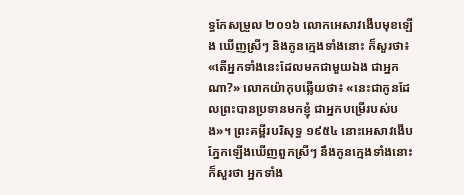ទ្ធកែសម្រួល ២០១៦ លោកអេសាវងើបមុខឡើង ឃើញស្រីៗ និងកូនក្មេងទាំងនោះ ក៏សួរថា៖ «តើអ្នកទាំងនេះដែលមកជាមួយឯង ជាអ្នកណា?» លោកយ៉ាកុបឆ្លើយថា៖ «នេះជាកូនដែលព្រះបានប្រទានមកខ្ញុំ ជាអ្នកបម្រើរបស់បង»។ ព្រះគម្ពីរបរិសុទ្ធ ១៩៥៤ នោះអេសាវងើបភ្នែកឡើងឃើញពួកស្រីៗ នឹងកូនក្មេងទាំងនោះ ក៏សួរថា អ្នកទាំង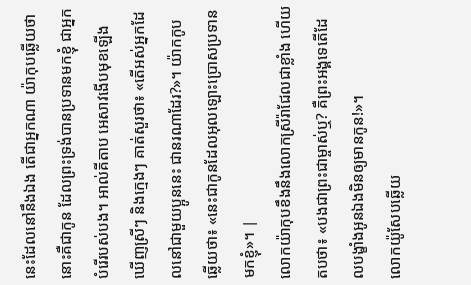នេះដែលនៅនឹងឯង តើជាអ្នកណា យ៉ាកុបឆ្លើយថា នោះគឺជាកូន ដែលព្រះទ្រង់បានប្រទានមកខ្ញុំ ជាអ្នកបំរើរបស់បង។ អាល់គីតាប អេសាវងើបមុខឡើង ឃើញស្រីៗ និងក្មេងៗ គាត់សួរថា៖ «តើអស់អ្នកដែលនៅជាមួយប្អូននេះ ជានរណាដែរ?»។ យ៉ាកកូបឆ្លើយថា៖ «នេះជាកូនដែលអុលឡោះប្រោសប្រទានមកខ្ញុំ»។ |
លោកយ៉ាកុបខឹងនឹងលោកស្រីរ៉ាជែលជាខ្លាំង ហើយតបថា៖ «បងជាព្រះជាម្ចាស់ឬ? គឺព្រះអង្គទេតើដែលបង្ខាំងអូនឯងមិនឲ្យមានកូន!»។
លោកយ៉ូសែបឆ្លើយ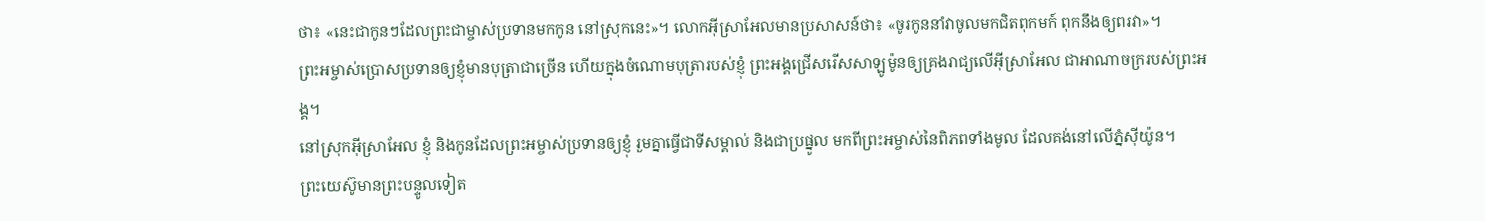ថា៖ «នេះជាកូនៗដែលព្រះជាម្ចាស់ប្រទានមកកូន នៅស្រុកនេះ»។ លោកអ៊ីស្រាអែលមានប្រសាសន៍ថា៖ «ចូរកូននាំវាចូលមកជិតពុកមក៍ ពុកនឹងឲ្យពរវា»។
ព្រះអម្ចាស់ប្រោសប្រទានឲ្យខ្ញុំមានបុត្រាជាច្រើន ហើយក្នុងចំណោមបុត្រារបស់ខ្ញុំ ព្រះអង្គជ្រើសរើសសាឡូម៉ូនឲ្យគ្រងរាជ្យលើអ៊ីស្រាអែល ជាអាណាចក្ររបស់ព្រះអង្គ។
នៅស្រុកអ៊ីស្រាអែល ខ្ញុំ និងកូនដែលព្រះអម្ចាស់ប្រទានឲ្យខ្ញុំ រួមគ្នាធ្វើជាទីសម្គាល់ និងជាប្រផ្នូល មកពីព្រះអម្ចាស់នៃពិភពទាំងមូល ដែលគង់នៅលើភ្នំស៊ីយ៉ូន។
ព្រះយេស៊ូមានព្រះបន្ទូលទៀត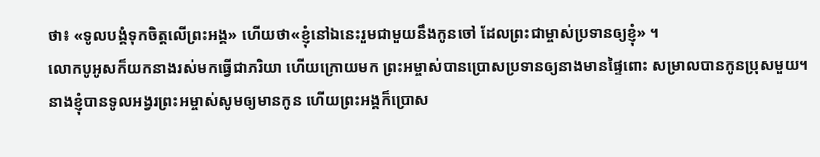ថា៖ «ទូលបង្គំទុកចិត្តលើព្រះអង្គ» ហើយថា«ខ្ញុំនៅឯនេះរួមជាមួយនឹងកូនចៅ ដែលព្រះជាម្ចាស់ប្រទានឲ្យខ្ញុំ» ។
លោកបូអូសក៏យកនាងរស់មកធ្វើជាភរិយា ហើយក្រោយមក ព្រះអម្ចាស់បានប្រោសប្រទានឲ្យនាងមានផ្ទៃពោះ សម្រាលបានកូនប្រុសមួយ។
នាងខ្ញុំបានទូលអង្វរព្រះអម្ចាស់សូមឲ្យមានកូន ហើយព្រះអង្គក៏ប្រោស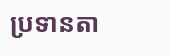ប្រទានតា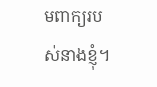មពាក្យរបស់នាងខ្ញុំ។